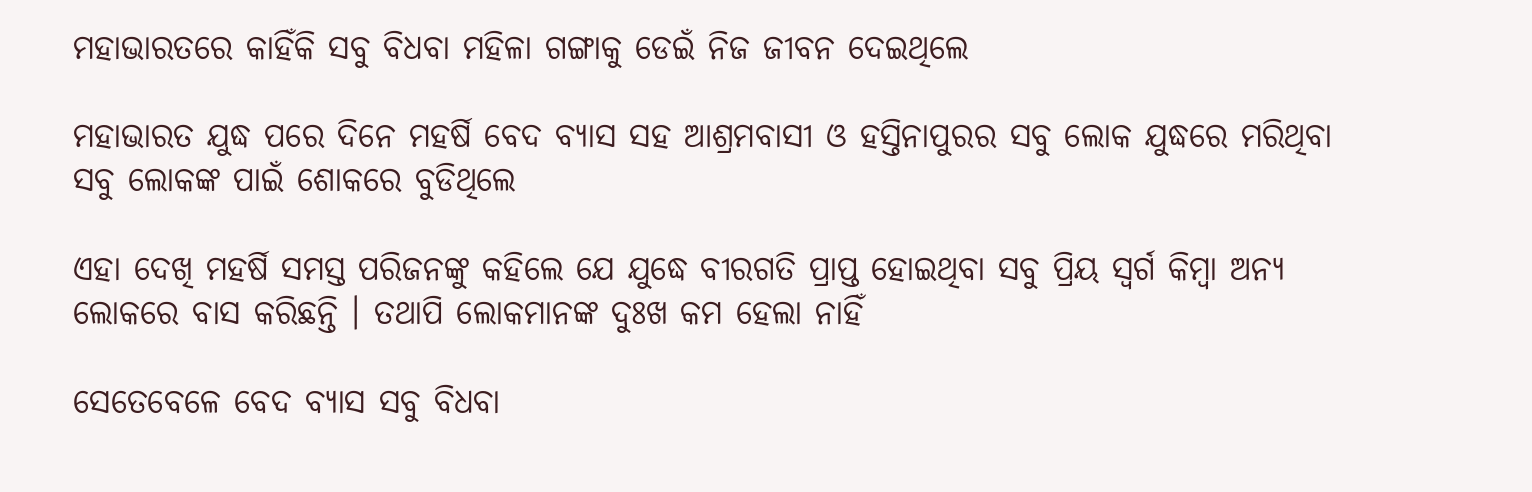ମହାଭାରତରେ କାହିଁକି ସବୁ ବିଧବା ମହିଳା ଗଙ୍ଗାକୁ ଡେଇଁ ନିଜ ଜୀବନ ଦେଇଥିଲେ

ମହାଭାରତ ଯୁଦ୍ଧ ପରେ ଦିନେ ମହର୍ଷି ବେଦ ବ୍ୟାସ ସହ ଆଶ୍ରମବାସୀ ଓ ହସ୍ତିନାପୁରର ସବୁ ଲୋକ ଯୁଦ୍ଧରେ ମରିଥିବା ସବୁ ଲୋକଙ୍କ ପାଇଁ ଶୋକରେ ବୁଡିଥିଲେ

ଏହା ଦେଖି ମହର୍ଷି ସମସ୍ତ ପରିଜନଙ୍କୁ କହିଲେ ଯେ ଯୁଦ୍ଧେ ବୀରଗତି ପ୍ରାପ୍ତ ହୋଇଥିବା ସବୁ ପ୍ରିୟ ସ୍ବର୍ଗ କିମ୍ବା ଅନ୍ୟ ଲୋକରେ ବାସ କରିଛନ୍ତି । ତଥାପି ଲୋକମାନଙ୍କ ଦୁଃଖ କମ ହେଲା ନାହିଁ

ସେତେବେଳେ ବେଦ ବ୍ୟାସ ସବୁ ବିଧବା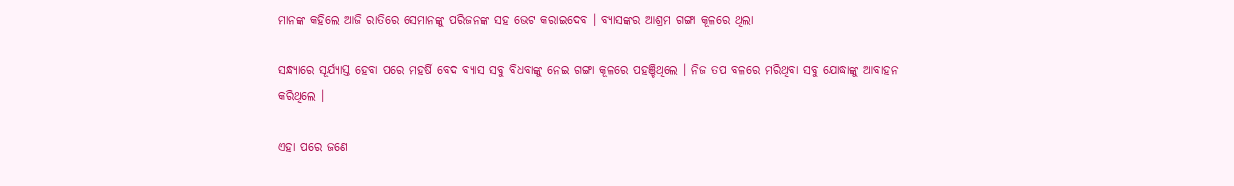ମାନଙ୍କ କହିଲେ ଆଜି ରାତିରେ ସେମାନଙ୍କୁ ପରିଜନଙ୍କ ସହ ଭେଟ କରାଇଦେବ । ବ୍ୟାସଙ୍କର ଆଶ୍ରମ ଗଙ୍ଗା କୂଳରେ ଥିଲା

ସନ୍ଧ୍ୟାରେ ସୂର୍ଯ୍ୟାସ୍ତ ହେବା ପରେ ମହର୍ଷି ବେଦ ବ୍ୟାସ ସବୁ ବିଧବାଙ୍କୁ ନେଇ ଗଙ୍ଗା କୂଳରେ ପହଞ୍ଚିଥିଲେ । ନିଜ ତପ ବଳରେ ମରିଥିବା ସବୁ ଯୋଦ୍ଧାଙ୍କୁ ଆବାହନ କରିଥିଲେ ।

ଏହା ପରେ ଜଣେ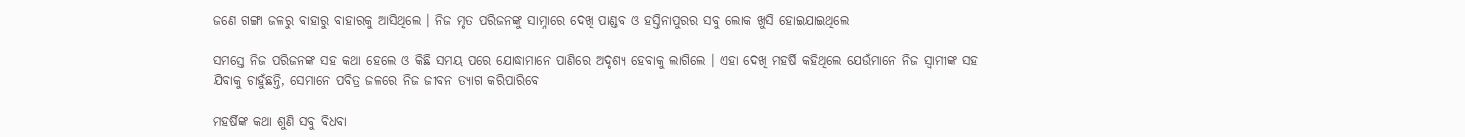ଜଣେ ଗଙ୍ଗା ଜଳରୁ ବାହାରୁ ବାହାରକୁ ଆସିଥିଲେ । ନିଜ ମୃତ ପରିଜନଙ୍କୁ ସାମ୍ନାରେ ଦେଖି ପାଣ୍ଡବ ଓ ହସ୍ତିନାପୁରର ସବୁ ଲୋକ ଖୁସି ହୋଇଯାଇଥିଲେ

ସମସ୍ତେ ନିଜ ପରିଜନଙ୍କ ସହ କଥା ହେଲେ ଓ କିଛି ସମୟ ପରେ ଯୋଦ୍ଧାମାନେ ପାଣିରେ ଅଦୃଶ୍ୟ ହେବାକୁ ଲାଗିଲେ । ଏହା ଦେଖି ମହର୍ଷି କହିଥିଲେ ଯେଉଁମାନେ ନିଜ ସ୍ବାମୀଙ୍କ ସହ ଯିବାକୁ ଚାହୁଁଛନ୍ତି, ସେମାନେ ପବିତ୍ର ଜଳରେ ନିଜ ଜୀବନ ତ୍ୟାଗ କରିପାରିବେ

ମହର୍ଷିଙ୍କ କଥା ଶୁଣି ସବୁ ବିଧବା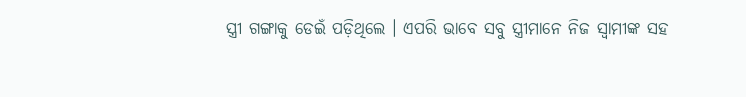ସ୍ତ୍ରୀ ଗଙ୍ଗାକୁ ଡେଇଁ ପଡ଼ିଥିଲେ । ଏପରି ଭାବେ ସବୁ ସ୍ତ୍ରୀମାନେ ନିଜ ସ୍ବାମୀଙ୍କ ସହ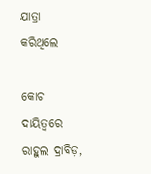ଯାତ୍ରା କରିଥିଲେ

କୋଚ ଦାୟିତ୍ବରେ ରାହୁଲ ଦ୍ରାବିଡ଼,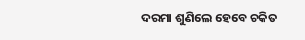ଦରମା ଶୁଣିଲେ ହେବେ ଚକିତ